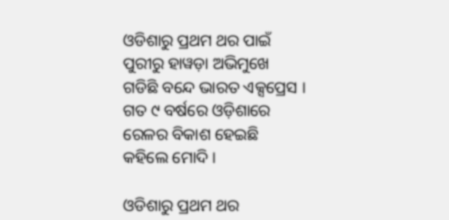ଓଡିଶାରୁ ପ୍ରଥମ ଥର ପାଇଁ ପୁରୀରୁ ହାୱଡ଼ା ଅଭିମୁଖେ ଗଡିଛି ବନ୍ଦେ ଭାରତ ଏକ୍ସପ୍ରେସ । ଗତ ୯ ବର୍ଷରେ ଓଡ଼ିଶାରେ ରେଳର ବିକାଶ ହେଇଛି କହିଲେ ମୋଦି ।

ଓଡିଶାରୁ ପ୍ରଥମ ଥର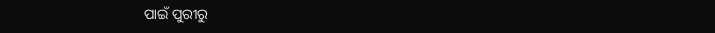ପାଇଁ ପୁରୀରୁ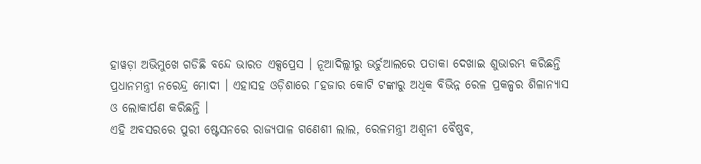ହାୱଡ଼ା ଅଭିମୁଖେ ଗଡିଛି ବନ୍ଦେ ଭାରତ ଏକ୍ସପ୍ରେସ । ନୂଆଦିଲ୍ଲୀରୁ ଭର୍ଚୁଆଲରେ ପତାକା ଦେଖାଇ ଶୁଭାରମ୍ଭ କରିଛନ୍ତି ପ୍ରଧାନମନ୍ତ୍ରୀ ନରେନ୍ଦ୍ର ମୋଦୀ । ଏହାସହ ଓଡ଼ିଶାରେ ୮ହଜାର କୋଟି ଟଙ୍କାରୁ ଅଧିକ ବିଭିନ୍ନ ରେଳ ପ୍ରକଳ୍ପର ଶିଳାନ୍ୟାସ ଓ ଲୋକାର୍ପଣ କରିଛନ୍ତି ।
ଏହି ଅବସରରେ ପୁରୀ ଷ୍ଟେସନରେ ରାଜ୍ୟପାଳ ଗଣେଶୀ ଲାଲ, ରେଳମନ୍ତ୍ରୀ ଅଶ୍ୱନୀ ବୈଷ୍ଣବ,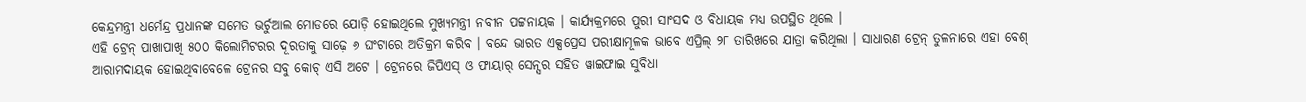କେନ୍ଦ୍ରମନ୍ତ୍ରୀ ଧର୍ମେନ୍ଦ୍ର ପ୍ରଧାନଙ୍କ ସମେତ ଭର୍ଚୁଆଲ ମୋଡରେ ଯୋଡ଼ି ହୋଇଥିଲେ ମୁଖ୍ୟମନ୍ତ୍ରୀ ନବୀନ ପଟ୍ଟନାୟକ । କାର୍ଯ୍ୟକ୍ରମରେ ପୁରୀ ସାଂସଦ ଓ ବିଧାୟକ ମଧ୍ୟ ଉପସ୍ଥିତ ଥିଲେ ।
ଏହି ଟ୍ରେନ୍ ପାଖାପାଖି ୫୦୦ କିଲୋମିଟରର ଦୂରତାକୁ ସାଢ଼େ ୬ ଘଂଟାରେ ଅତିକ୍ରମ କରିବ । ବନ୍ଦେ ଭାରତ ଏକ୍ସପ୍ରେସ ପରୀକ୍ଷାମୂଳକ ଭାବେ ଏପ୍ରିଲ୍ ୨୮ ତାରିଖରେ ଯାତ୍ରା କରିଥିଲା । ସାଧାରଣ ଟ୍ରେନ୍ ତୁଳନାରେ ଏହା ବେଶ୍ ଆରାମଦାୟକ ହୋଇଥିବାବେଳେ ଟ୍ରେନର ସବୁ କୋଚ୍ ଏସି ଅଟେ । ଟ୍ରେନରେ ଜିପିଏସ୍ ଓ ଫାୟାର୍ ସେନ୍ସର ସହିତ ୱାଇଫାଇ ସୁବିଧା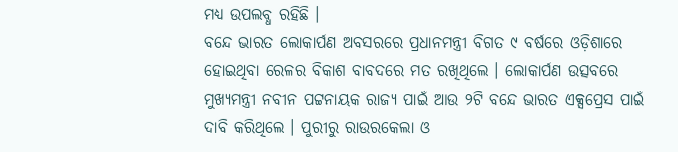ମଧ୍ୟ ଉପଲବ୍ଧ ରହିଛି ।
ବନ୍ଦେ ଭାରତ ଲୋକାର୍ପଣ ଅବସରରେ ପ୍ରଧାନମନ୍ତ୍ରୀ ବିଗତ ୯ ବର୍ଷରେ ଓଡ଼ିଶାରେ ହୋଇଥିବା ରେଳର ବିକାଶ ବାବଦରେ ମତ ରଖିଥିଲେ । ଲୋକାର୍ପଣ ଉତ୍ସବରେ ମୁଖ୍ୟମନ୍ତ୍ରୀ ନବୀନ ପଟ୍ଟନାୟକ ରାଜ୍ୟ ପାଇଁ ଆଉ ୨ଟି ବନ୍ଦେ ଭାରତ ଏକ୍ସପ୍ରେସ ପାଇଁ ଦାବି କରିଥିଲେ । ପୁରୀରୁ ରାଉରକେଲା ଓ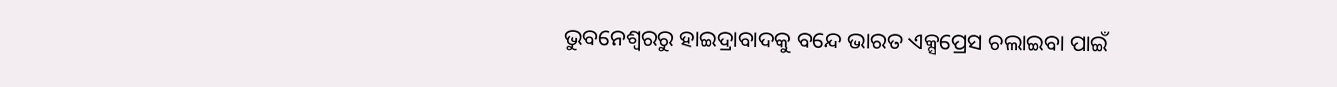ଭୁବନେଶ୍ୱରରୁ ହାଇଦ୍ରାବାଦକୁ ବନ୍ଦେ ଭାରତ ଏକ୍ସପ୍ରେସ ଚଲାଇବା ପାଇଁ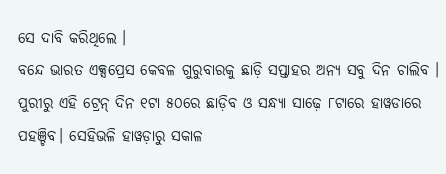ସେ ଦାବି କରିଥିଲେ ।
ବନ୍ଦେ ଭାରତ ଏକ୍ସପ୍ରେସ କେବଳ ଗୁରୁବାରକୁ ଛାଡ଼ି ସପ୍ତାହର ଅନ୍ୟ ସବୁ ଦିନ ଚାଲିବ । ପୁରୀରୁ ଏହି ଟ୍ରେନ୍ ଦିନ ୧ଟା ୫୦ରେ ଛାଡ଼ିବ ଓ ସନ୍ଧ୍ୟା ସାଢ଼େ ୮ଟାରେ ହାୱଡାରେ ପହଞ୍ଚିବ। ସେହିଭଳି ହାୱଡ଼ାରୁ ସକାଳ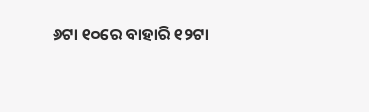୬ଟା ୧୦ରେ ବାହାରି ୧୨ଟା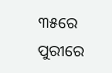୩୫ରେ ପୁରୀରେ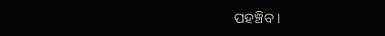ପହଞ୍ଚିବ ।